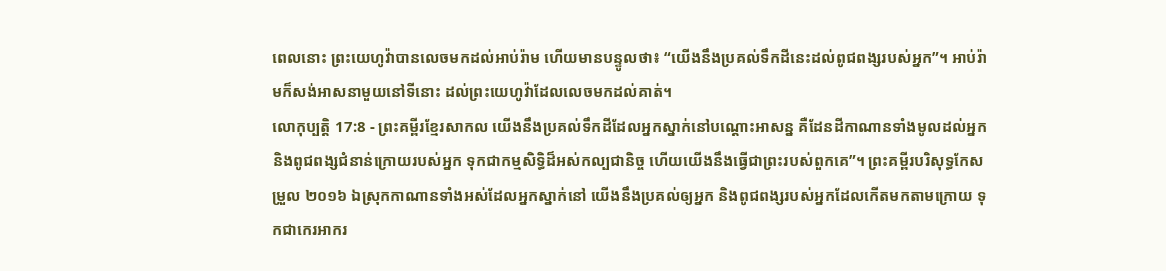ពេលនោះ ព្រះយេហូវ៉ាបានលេចមកដល់អាប់រ៉ាម ហើយមានបន្ទូលថា៖ “យើងនឹងប្រគល់ទឹកដីនេះដល់ពូជពង្សរបស់អ្នក”។ អាប់រ៉ាមក៏សង់អាសនាមួយនៅទីនោះ ដល់ព្រះយេហូវ៉ាដែលលេចមកដល់គាត់។
លោកុប្បត្តិ 17:8 - ព្រះគម្ពីរខ្មែរសាកល យើងនឹងប្រគល់ទឹកដីដែលអ្នកស្នាក់នៅបណ្ដោះអាសន្ន គឺដែនដីកាណានទាំងមូលដល់អ្នក និងពូជពង្សជំនាន់ក្រោយរបស់អ្នក ទុកជាកម្មសិទ្ធិដ៏អស់កល្បជានិច្ច ហើយយើងនឹងធ្វើជាព្រះរបស់ពួកគេ”។ ព្រះគម្ពីរបរិសុទ្ធកែសម្រួល ២០១៦ ឯស្រុកកាណានទាំងអស់ដែលអ្នកស្នាក់នៅ យើងនឹងប្រគល់ឲ្យអ្នក និងពូជពង្សរបស់អ្នកដែលកើតមកតាមក្រោយ ទុកជាកេរអាករ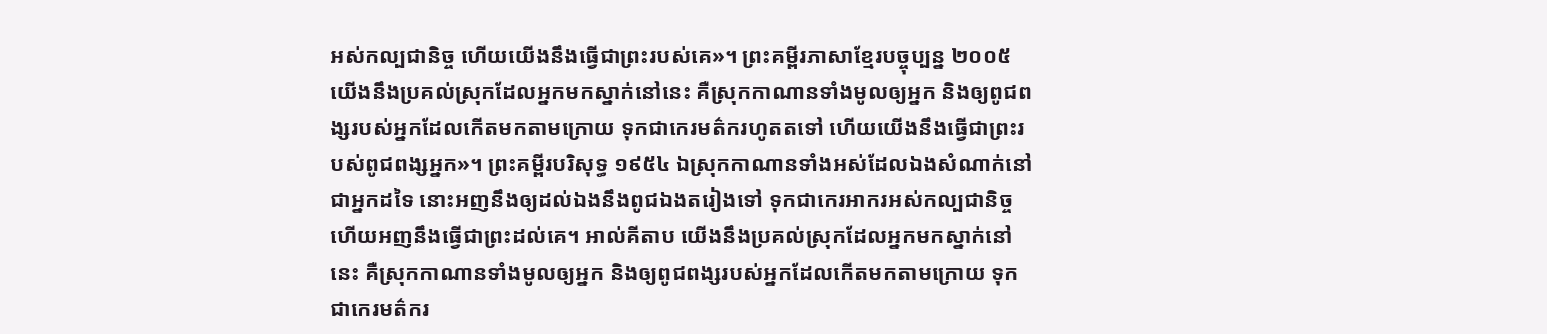អស់កល្បជានិច្ច ហើយយើងនឹងធ្វើជាព្រះរបស់គេ»។ ព្រះគម្ពីរភាសាខ្មែរបច្ចុប្បន្ន ២០០៥ យើងនឹងប្រគល់ស្រុកដែលអ្នកមកស្នាក់នៅនេះ គឺស្រុកកាណានទាំងមូលឲ្យអ្នក និងឲ្យពូជពង្សរបស់អ្នកដែលកើតមកតាមក្រោយ ទុកជាកេរមត៌ករហូតតទៅ ហើយយើងនឹងធ្វើជាព្រះរបស់ពូជពង្សអ្នក»។ ព្រះគម្ពីរបរិសុទ្ធ ១៩៥៤ ឯស្រុកកាណានទាំងអស់ដែលឯងសំណាក់នៅជាអ្នកដទៃ នោះអញនឹងឲ្យដល់ឯងនឹងពូជឯងតរៀងទៅ ទុកជាកេរអាករអស់កល្បជានិច្ច ហើយអញនឹងធ្វើជាព្រះដល់គេ។ អាល់គីតាប យើងនឹងប្រគល់ស្រុកដែលអ្នកមកស្នាក់នៅនេះ គឺស្រុកកាណានទាំងមូលឲ្យអ្នក និងឲ្យពូជពង្សរបស់អ្នកដែលកើតមកតាមក្រោយ ទុកជាកេរមត៌ករ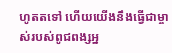ហូតតទៅ ហើយយើងនឹងធ្វើជាម្ចាស់របស់ពូជពង្សអ្ន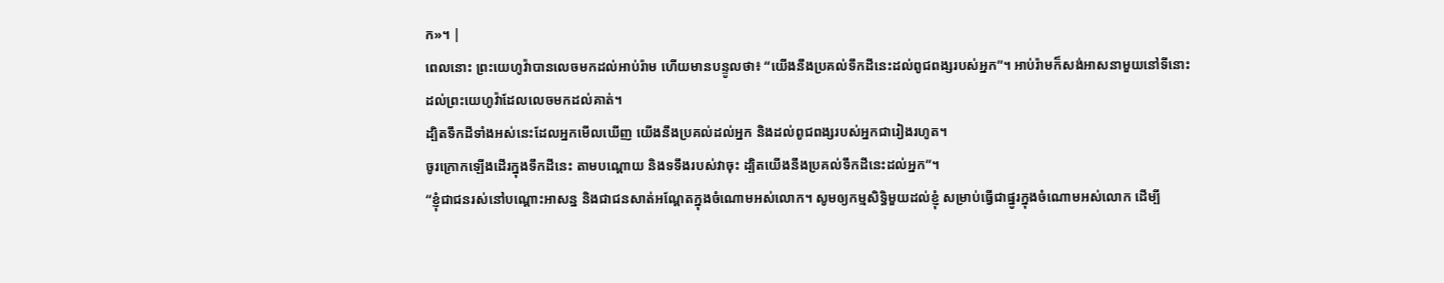ក»។ |
ពេលនោះ ព្រះយេហូវ៉ាបានលេចមកដល់អាប់រ៉ាម ហើយមានបន្ទូលថា៖ “យើងនឹងប្រគល់ទឹកដីនេះដល់ពូជពង្សរបស់អ្នក”។ អាប់រ៉ាមក៏សង់អាសនាមួយនៅទីនោះ ដល់ព្រះយេហូវ៉ាដែលលេចមកដល់គាត់។
ដ្បិតទឹកដីទាំងអស់នេះដែលអ្នកមើលឃើញ យើងនឹងប្រគល់ដល់អ្នក និងដល់ពូជពង្សរបស់អ្នកជារៀងរហូត។
ចូរក្រោកឡើងដើរក្នុងទឹកដីនេះ តាមបណ្ដោយ និងទទឹងរបស់វាចុះ ដ្បិតយើងនឹងប្រគល់ទឹកដីនេះដល់អ្នក”។
“ខ្ញុំជាជនរស់នៅបណ្ដោះអាសន្ន និងជាជនសាត់អណ្ដែតក្នុងចំណោមអស់លោក។ សូមឲ្យកម្មសិទ្ធិមួយដល់ខ្ញុំ សម្រាប់ធ្វើជាផ្នូរក្នុងចំណោមអស់លោក ដើម្បី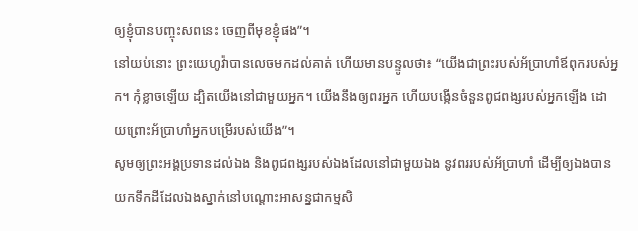ឲ្យខ្ញុំបានបញ្ចុះសពនេះ ចេញពីមុខខ្ញុំផង”។
នៅយប់នោះ ព្រះយេហូវ៉ាបានលេចមកដល់គាត់ ហើយមានបន្ទូលថា៖ “យើងជាព្រះរបស់អ័ប្រាហាំឪពុករបស់អ្នក។ កុំខ្លាចឡើយ ដ្បិតយើងនៅជាមួយអ្នក។ យើងនឹងឲ្យពរអ្នក ហើយបង្កើនចំនួនពូជពង្សរបស់អ្នកឡើង ដោយព្រោះអ័ប្រាហាំអ្នកបម្រើរបស់យើង”។
សូមឲ្យព្រះអង្គប្រទានដល់ឯង និងពូជពង្សរបស់ឯងដែលនៅជាមួយឯង នូវពររបស់អ័ប្រាហាំ ដើម្បីឲ្យឯងបានយកទឹកដីដែលឯងស្នាក់នៅបណ្ដោះអាសន្នជាកម្មសិ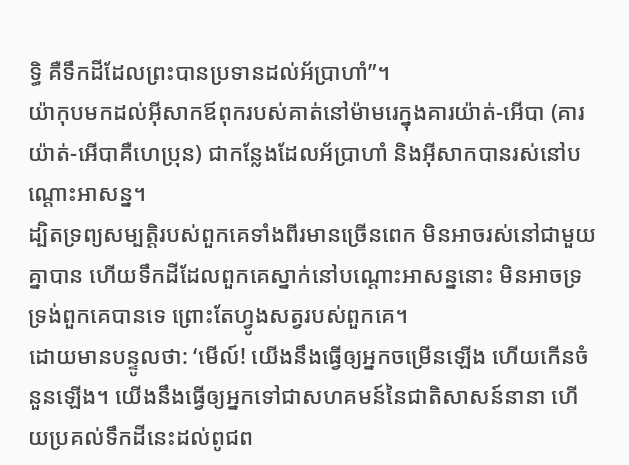ទ្ធិ គឺទឹកដីដែលព្រះបានប្រទានដល់អ័ប្រាហាំ”។
យ៉ាកុបមកដល់អ៊ីសាកឪពុករបស់គាត់នៅម៉ាមរេក្នុងគារយ៉ាត់-អើបា (គារយ៉ាត់-អើបាគឺហេប្រុន) ជាកន្លែងដែលអ័ប្រាហាំ និងអ៊ីសាកបានរស់នៅបណ្ដោះអាសន្ន។
ដ្បិតទ្រព្យសម្បត្តិរបស់ពួកគេទាំងពីរមានច្រើនពេក មិនអាចរស់នៅជាមួយគ្នាបាន ហើយទឹកដីដែលពួកគេស្នាក់នៅបណ្ដោះអាសន្ននោះ មិនអាចទ្រទ្រង់ពួកគេបានទេ ព្រោះតែហ្វូងសត្វរបស់ពួកគេ។
ដោយមានបន្ទូលថា: ‘មើល៍! យើងនឹងធ្វើឲ្យអ្នកចម្រើនឡើង ហើយកើនចំនួនឡើង។ យើងនឹងធ្វើឲ្យអ្នកទៅជាសហគមន៍នៃជាតិសាសន៍នានា ហើយប្រគល់ទឹកដីនេះដល់ពូជព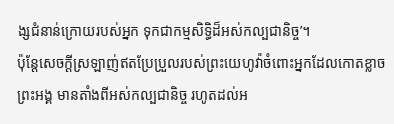ង្សជំនាន់ក្រោយរបស់អ្នក ទុកជាកម្មសិទ្ធិដ៏អស់កល្បជានិច្ច’។
ប៉ុន្តែសេចក្ដីស្រឡាញ់ឥតប្រែប្រួលរបស់ព្រះយេហូវ៉ាចំពោះអ្នកដែលកោតខ្លាចព្រះអង្គ មានតាំងពីអស់កល្បជានិច្ច រហូតដល់អ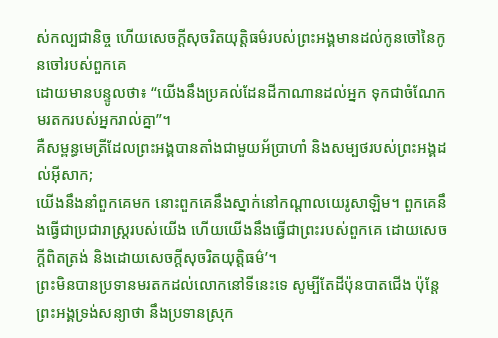ស់កល្បជានិច្ច ហើយសេចក្ដីសុចរិតយុត្តិធម៌របស់ព្រះអង្គមានដល់កូនចៅនៃកូនចៅរបស់ពួកគេ
ដោយមានបន្ទូលថា៖ “យើងនឹងប្រគល់ដែនដីកាណានដល់អ្នក ទុកជាចំណែកមរតករបស់អ្នករាល់គ្នា”។
គឺសម្ពន្ធមេត្រីដែលព្រះអង្គបានតាំងជាមួយអ័ប្រាហាំ និងសម្បថរបស់ព្រះអង្គដល់អ៊ីសាក;
យើងនឹងនាំពួកគេមក នោះពួកគេនឹងស្នាក់នៅកណ្ដាលយេរូសាឡិម។ ពួកគេនឹងធ្វើជាប្រជារាស្ត្ររបស់យើង ហើយយើងនឹងធ្វើជាព្រះរបស់ពួកគេ ដោយសេចក្ដីពិតត្រង់ និងដោយសេចក្ដីសុចរិតយុត្តិធម៌’។
ព្រះមិនបានប្រទានមរតកដល់លោកនៅទីនេះទេ សូម្បីតែដីប៉ុនបាតជើង ប៉ុន្តែព្រះអង្គទ្រង់សន្យាថា នឹងប្រទានស្រុក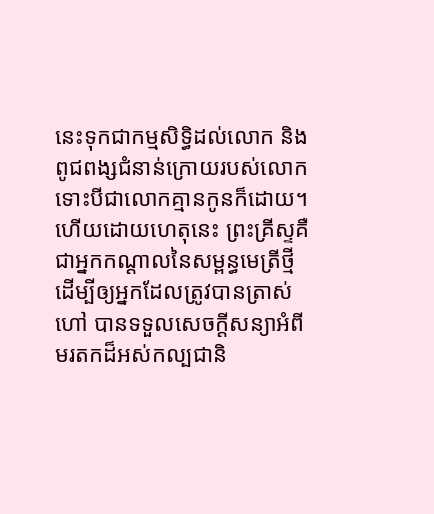នេះទុកជាកម្មសិទ្ធិដល់លោក និងពូជពង្សជំនាន់ក្រោយរបស់លោក ទោះបីជាលោកគ្មានកូនក៏ដោយ។
ហើយដោយហេតុនេះ ព្រះគ្រីស្ទគឺជាអ្នកកណ្ដាលនៃសម្ពន្ធមេត្រីថ្មី ដើម្បីឲ្យអ្នកដែលត្រូវបានត្រាស់ហៅ បានទទួលសេចក្ដីសន្យាអំពីមរតកដ៏អស់កល្បជានិ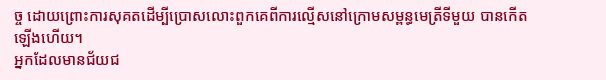ច្ច ដោយព្រោះការសុគតដើម្បីប្រោសលោះពួកគេពីការល្មើសនៅក្រោមសម្ពន្ធមេត្រីទីមួយ បានកើតឡើងហើយ។
អ្នកដែលមានជ័យជ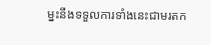ម្នះនឹងទទួលការទាំងនេះជាមរតក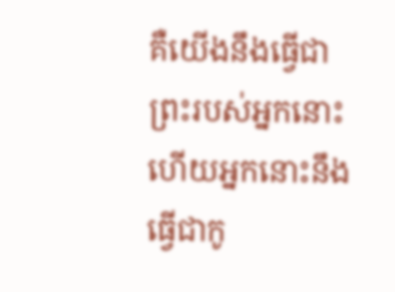គឺយើងនឹងធ្វើជាព្រះរបស់អ្នកនោះ ហើយអ្នកនោះនឹងធ្វើជាកូ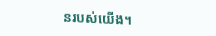នរបស់យើង។